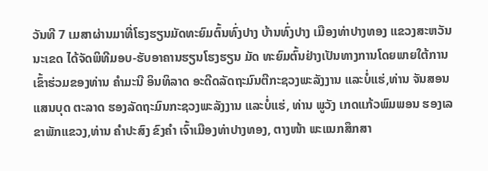ວັນທີ 7 ເມສາຜ່ານມາທີ່ໂຮງຮຽນມັດທະຍົມຕົ້ນທົ່ງປາງ ບ້ານທົ່ງປາງ ເມືອງທ່າປາງທອງ ແຂວງສະຫວັນນະເຂດ ໄດ້ຈັດພິທີມອບ-ຮັບອາຄານຮຽນໂຮງຮຽນ ມັດ ທະຍົມຕົ້ນຢ່າງເປັນທາງການໂດຍພາຍໃຕ້ການເຂົ້າຮ່ວມຂອງທ່ານ ຄຳມະນີ ອິນທິລາດ ອະດີດລັດຖະມົນຕີກະຊວງພະລັງງານ ແລະບໍ່ແຮ່,ທ່ານ ຈັນສອນ ແສນບຸດ ຕະລາດ ຮອງລັດຖະມົນກະຊວງພະລັງງານ ແລະບໍ່ແຮ່, ທ່ານ ພູວັງ ເກດແກ້ວພົມພອນ ຮອງເລຂາພັກແຂວງ,ທ່ານ ຄຳປະສົງ ຂົງຄຳ ເຈົ້າເມືອງທ່າປາງທອງ, ຕາງໜ້າ ພະແນກສຶກສາ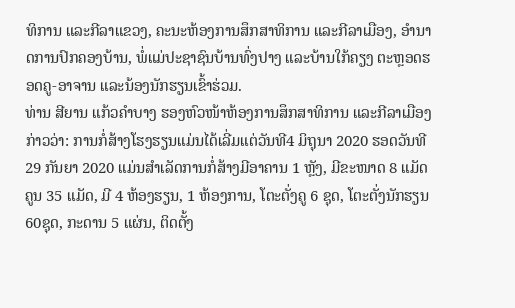ທິການ ແລະກີລາແຂວງ, ຄະນະຫ້ອງການສຶກສາທິການ ແລະກີລາເມືອງ, ອໍານາດການປົກຄອງບ້ານ, ພໍ່ແມ່ປະຊາຊົນບ້ານທົ່ງປາງ ແລະບ້ານໃກ້ຄຽງ ຕະຫຼອດຮອດຄູ-ອາຈານ ແລະນ້ອງນັກຮຽນເຂົ້າຮ່ວມ.
ທ່ານ ສີຍານ ແກ້ວຄຳບາງ ຮອງຫົວໜ້າຫ້ອງການສຶກສາທິການ ແລະກີລາເມືອງກ່າວວ່າ: ການກໍ່ສ້າງໂຮງຮຽນແມ່ນໄດ້ເລີ່ມແຕ່ວັນທີ4 ມິຖຸນາ 2020 ຮອດວັນທີ 29 ກັນຍາ 2020 ແມ່ນສຳເລັດການກໍ່ສ້າງມີອາຄານ 1 ຫຼັງ, ມີຂະໜາດ 8 ແມັດ ຄູນ 35 ແມັດ, ມີ 4 ຫ້ອງຮຽນ, 1 ຫ້ອງການ, ໂຕະຕັ່ງຄູ 6 ຊຸດ, ໂຕະຕັ່ງນັກຮຽນ 60ຊຸດ, ກະດານ 5 ແຜ່ນ, ຕິດຕັ້ງ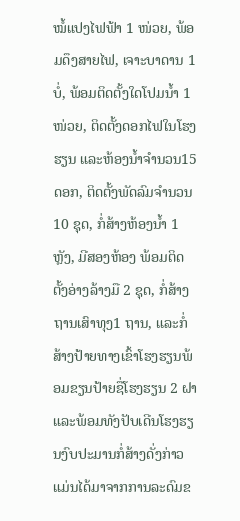ໝໍ້ແປງໄຟຟ້າ 1 ໜ່ວຍ, ພ້ອມດຶງສາຍໄຟ, ເຈາະບາດານ 1 ບໍ່, ພ້ອມຕິດຕັ້ງໃດໂປມນໍ້າ 1 ໜ່ວຍ, ຕິດຕັ້ງດອກໄຟໃນໂຮງຮຽນ ແລະຫ້ອງນໍ້າຈຳນວນ15 ດອກ, ຕິດຕັ້ງພັດລົມຈຳນວນ 10 ຊຸດ, ກໍ່ສ້າງຫ້ອງນໍ້າ 1 ຫຼັງ, ມີສອງຫ້ອງ ພ້ອມຕິດຕັ້ງອ່າງລ້າງມື 2 ຊຸດ, ກໍ່ສ້າງຖານເສົາທຸງ1 ຖານ, ແລະກໍ່ສ້າງປ້າຍທາງເຂົ້າໂຮງຮຽນພ້ອມຂຽນປ້າຍຊື່ໂຮງຮຽນ 2 ຝາ ແລະພ້ອມທັງປັບເດີນໂຮງຮຽນງົບປະມານກໍ່ສ້າງດັ່ງກ່າວແມ່ນໄດ້ມາຈາກການລະດົມຂ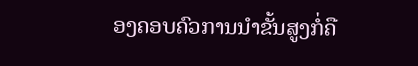ອງຄອບຄົວການນຳຂັ້ນສູງກໍ່ຄື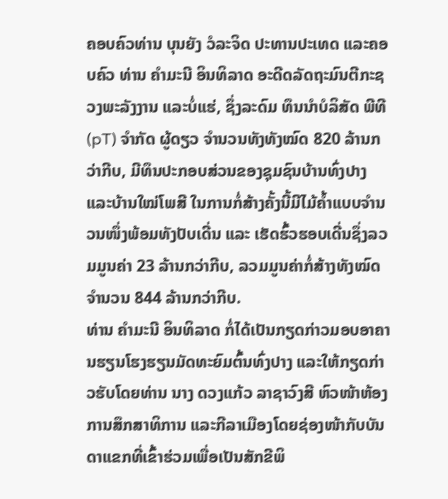ຄອບຄົວທ່ານ ບຸນຍັງ ວໍລະຈິດ ປະທານປະເທດ ແລະຄອບຄົວ ທ່ານ ຄຳມະນີ ອິນທິລາດ ອະດີດລັດຖະມົນຕີກະຊວງພະລັງງານ ແລະບໍ່ແຮ່, ຊຶ່ງລະດົມ ທຶນນຳບໍລິສັດ ພີທີ (pT) ຈຳກັດ ຜູ້ດຽວ ຈຳນວນທັງທັງໝົດ 820 ລ້ານກວ່າກີບ, ມີທຶນປະກອບສ່ວນຂອງຊຸມຊົນບ້ານທົ່ງປາງ ແລະບ້ານໃໝ່ໂພສີ ໃນການກໍ່ສ້າງຄັ້ງນີ້ມີໄມ້ຄໍ້າແບບຈຳນວນໜຶ່ງພ້ອມທັງປັບເດີ່ນ ແລະ ເຮັດຮົ້ວຮອບເດີ່ນຊຶ່ງລວມມູນຄ່າ 23 ລ້ານກວ່າກີບ, ລວມມູນຄ່າກໍ່ສ້າງທັງໝົດຈຳນວນ 844 ລ້ານກວ່າກີບ.
ທ່ານ ຄຳມະນີ ອິນທິລາດ ກໍ່ໄດ້ເປັນກຽດກ່າວມອບອາຄານຮຽນໂຮງຮຽນມັດທະຍົມຕົ້ນທົ່ງປາງ ແລະໃຫ້ກຽດກ່າວຮັບໂດຍທ່ານ ນາງ ດວງແກ້ວ ລາຊາວົງສີ ຫົວໜ້າຫ້ອງການສຶກສາທິການ ແລະກີລາເມືອງໂດຍຊ່ອງໜ້າກັບບັນດາແຂກທີ່ເຂົ້າຮ່ວມເພື່ອເປັນສັກຂີພິ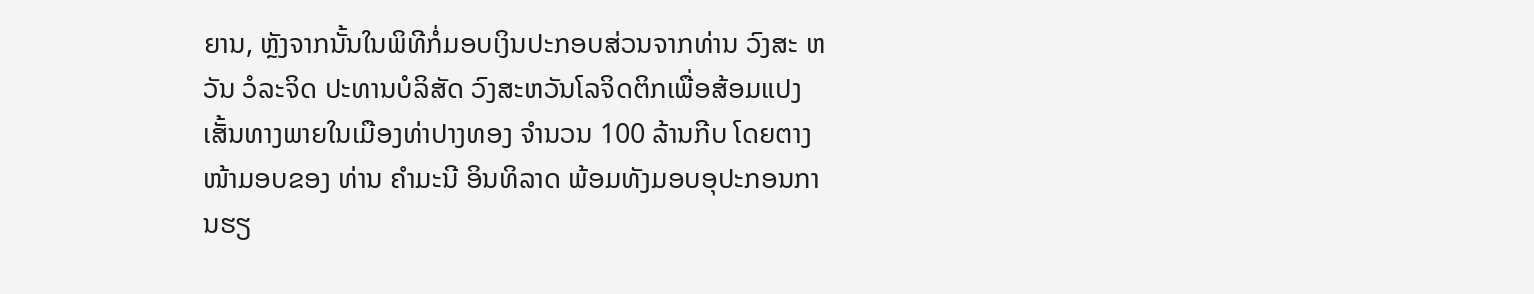ຍານ, ຫຼັງຈາກນັ້ນໃນພິທີກໍ່ມອບເງິນປະກອບສ່ວນຈາກທ່ານ ວົງສະ ຫວັນ ວໍລະຈິດ ປະທານບໍລິສັດ ວົງສະຫວັນໂລຈິດຕິກເພື່ອສ້ອມແປງເສັ້ນທາງພາຍໃນເມືອງທ່າປາງທອງ ຈຳນວນ 100 ລ້ານກີບ ໂດຍຕາງໜ້າມອບຂອງ ທ່ານ ຄຳມະນີ ອິນທິລາດ ພ້ອມທັງມອບອຸປະກອນການຮຽ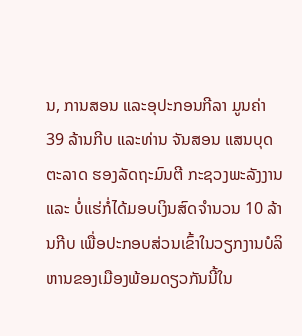ນ, ການສອນ ແລະອຸປະກອນກີລາ ມູນຄ່າ 39 ລ້ານກີບ ແລະທ່ານ ຈັນສອນ ແສນບຸດຕະລາດ ຮອງລັດຖະມົນຕີ ກະຊວງພະລັງງານ ແລະ ບໍ່ແຮ່ກໍ່ໄດ້ມອບເງິນສົດຈຳນວນ 10 ລ້ານກີບ ເພື່ອປະກອບສ່ວນເຂົ້າໃນວຽກງານບໍລິຫານຂອງເມືອງພ້ອມດຽວກັນນີ້ໃນ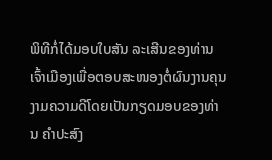ພິທີກໍ່ໄດ້ມອບໃບສັນ ລະເສີນຂອງທ່ານເຈົ້າເມືອງເພື່ອຕອບສະໜອງຕໍ່ຜົນງານຄຸນງາມຄວາມດີໂດຍເປັນກຽດມອບຂອງທ່ານ ຄຳປະສົງ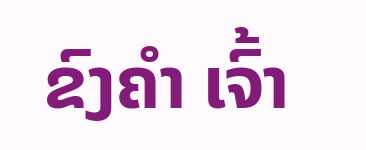ຂົງຄຳ ເຈົ້າ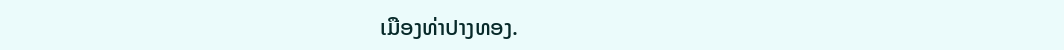ເມືອງທ່າປາງທອງ.